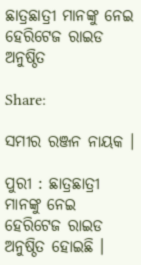ଛାତ୍ରଛାତ୍ରୀ ମାନଙ୍କୁ ନେଇ ହେରିଟେଜ ରାଇଡ ଅନୁଷ୍ଠିତ

Share:

ସମୀର ରଞ୍ଜନ ନାୟକ ।

ପୁରୀ : ଛାତ୍ରଛାତ୍ରୀ ମାନଙ୍କୁ ନେଇ ହେରିଟେଜ ରାଇଡ ଅନୁଷ୍ଠିତ ହୋଇଛି ।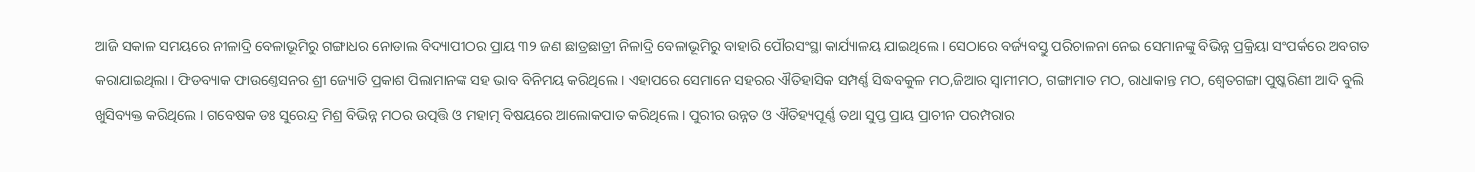ଆଜି ସକାଳ ସମୟରେ ନୀଳାଦ୍ରି ବେଳାଭୂମିରୁ ଗଙ୍ଗାଧର ନୋଡାଲ ବିଦ୍ୟାପୀଠର ପ୍ରାୟ ୩୨ ଜଣ ଛାତ୍ରଛାତ୍ରୀ ନିଳାଦ୍ରି ବେଳାଭୂମିରୁ ବାହାରି ପୌରସଂସ୍ଥା କାର୍ଯ୍ୟାଳୟ ଯାଇଥିଲେ । ସେଠାରେ ବର୍ଜ୍ୟବସ୍ତୁ ପରିଚାଳନା ନେଇ ସେମାନଙ୍କୁ ବିଭିନ୍ନ ପ୍ରକ୍ରିୟା ସଂପର୍କରେ ଅବଗତ କରାଯାଇଥିଲା । ଫିଡବ୍ୟାକ ଫାଉଣ୍ତେସନର ଶ୍ରୀ ଜ୍ୟୋତି ପ୍ରକାଶ ପିଲାମାନଙ୍କ ସହ ଭାବ ବିନିମୟ କରିଥିଲେ । ଏହାପରେ ସେମାନେ ସହରର ଐତିହାସିକ ସମ୍ପର୍ଣ୍ଣ ସିଦ୍ଧବକୁଳ ମଠ,ଜିଆର ସ୍ବାମୀମଠ, ଗଙ୍ଗାମାତ ମଠ, ରାଧାକାନ୍ତ ମଠ, ଶ୍ବେତଗଙ୍ଗା ପୁଷ୍କରିଣୀ ଆଦି ବୁଲି ଖୁସିବ୍ୟକ୍ତ କରିଥିଲେ । ଗବେଷକ ଡଃ ସୁରେନ୍ଦ୍ର ମିଶ୍ର ବିଭିନ୍ନ ମଠର ଉତ୍ପତ୍ତି ଓ ମହାତ୍ମ ବିଷୟରେ ଆଲୋକପାତ କରିଥିଲେ । ପୁରୀର ଉନ୍ନତ ଓ ଐତିହ୍ୟପୂର୍ଣ୍ଣ ତଥା ସୁପ୍ତ ପ୍ରାୟ ପ୍ରାଚୀନ ପରମ୍ପରାର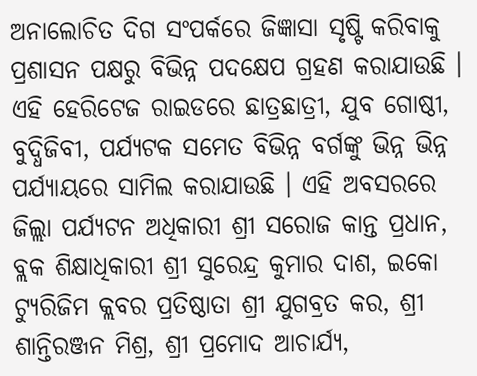ଅନାଲୋଚିତ ଦିଗ ସଂପର୍କରେ ଜିଜ୍ଞାସା ସୃଷ୍ଟି କରିବାକୁ ପ୍ରଶାସନ ପକ୍ଷରୁ ବିଭିନ୍ନ ପଦକ୍ଷେପ ଗ୍ରହଣ କରାଯାଉଛି । ଏହି ହେରିଟେଜ ରାଇଡରେ ଛାତ୍ରଛାତ୍ରୀ, ଯୁବ ଗୋଷ୍ଠୀ, ବୁଦ୍ଧିଜିବୀ, ପର୍ଯ୍ୟଟକ ସମେତ ବିଭିନ୍ନ ବର୍ଗଙ୍କୁ ଭିନ୍ନ ଭିନ୍ନ ପର୍ଯ୍ୟାୟରେ ସାମିଲ କରାଯାଉଛି । ଏହି ଅବସରରେ ଜିଲ୍ଲା ପର୍ଯ୍ୟଟନ ଅଧିକାରୀ ଶ୍ରୀ ସରୋଜ କାନ୍ତ ପ୍ରଧାନ, ବ୍ଲକ ଶିକ୍ଷାଧିକାରୀ ଶ୍ରୀ ସୁରେନ୍ଦ୍ର କୁମାର ଦାଶ, ଇକୋ ଟ୍ୟୁରିଜିମ କ୍ଲବର ପ୍ରତିଷ୍ଠାତା ଶ୍ରୀ ଯୁଗବ୍ରତ କର, ଶ୍ରୀ ଶାନ୍ତିରଞ୍ଜନ ମିଶ୍ର, ଶ୍ରୀ ପ୍ରମୋଦ ଆଚାର୍ଯ୍ୟ,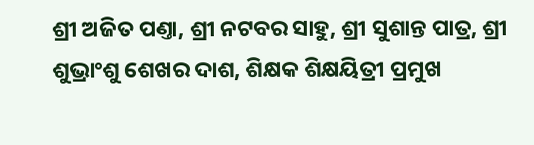ଶ୍ରୀ ଅଜିତ ପଣ୍ତା, ଶ୍ରୀ ନଟବର ସାହୁ, ଶ୍ରୀ ସୁଶାନ୍ତ ପାତ୍ର, ଶ୍ରୀ ଶୁଭ୍ରାଂଶୁ ଶେଖର ଦାଶ, ଶିକ୍ଷକ ଶିକ୍ଷୟିତ୍ରୀ ପ୍ରମୁଖ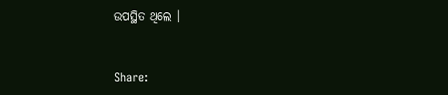ଉପସ୍ଥିତ ଥିଲେ ।


Share: